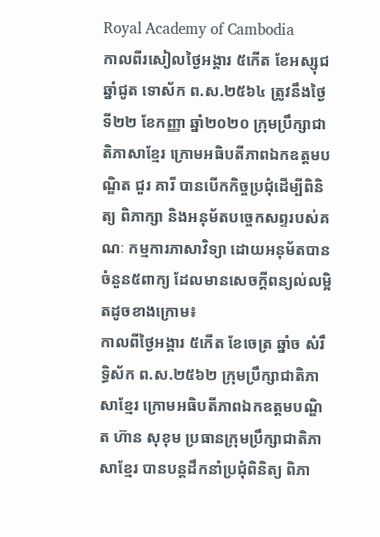Royal Academy of Cambodia
កាលពីរសៀលថ្ងៃអង្គារ ៥កើត ខែអស្សុជ ឆ្នាំជូត ទោស័ក ព.ស.២៥៦៤ ត្រូវនឹងថ្ងៃទី២២ ខែកញ្ញា ឆ្នាំ២០២០ ក្រុមប្រឹក្សាជាតិភាសាខ្មែរ ក្រោមអធិបតីភាពឯកឧត្តមបណ្ឌិត ជួរ គារី បានបើកកិច្ចប្រជុំដើម្បីពិនិត្យ ពិភាក្សា និងអនុម័តបច្ចេកសព្ទរបស់គណៈ កម្មការភាសាវិទ្យា ដោយអនុម័តបានចំនួន៥ពាក្យ ដែលមានសេចក្តីពន្យល់លម្អិតដូចខាងក្រោម៖
កាលពីថ្ងៃអង្គារ ៥កេីត ខែចេត្រ ឆ្នាំច សំរឹទ្ធិស័ក ព.ស.២៥៦២ ក្រុមប្រឹក្សាជាតិភាសាខ្មែរ ក្រោមអធិបតីភាពឯកឧត្តមបណ្ឌិត ហ៊ាន សុខុម ប្រធានក្រុមប្រឹក្សាជាតិភាសាខ្មែរ បានបន្តដឹកនាំប្រជុំពិនិត្យ ពិភា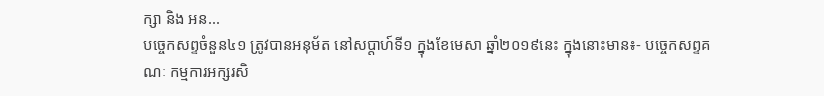ក្សា និង អន...
បច្ចេកសព្ទចំនួន៤១ ត្រូវបានអនុម័ត នៅសប្តាហ៍ទី១ ក្នុងខែមេសា ឆ្នាំ២០១៩នេះ ក្នុងនោះមាន៖- បច្ចេកសព្ទគណៈ កម្មការអក្សរសិ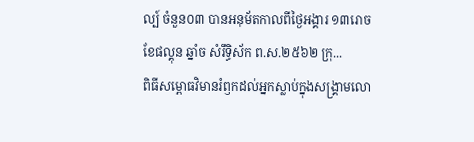ល្ប៍ ចំនួន០៣ បានអនុម័តកាលពីថ្ងៃអង្គារ ១៣រោច ខែផល្គុន ឆ្នាំច សំរឹទ្ធិស័ក ព.ស.២៥៦២ ក្រុ...
ពិធីសម្ពោធវិមានរំឭកដល់អ្នកស្លាប់ក្នុងសង្គ្រាមលោ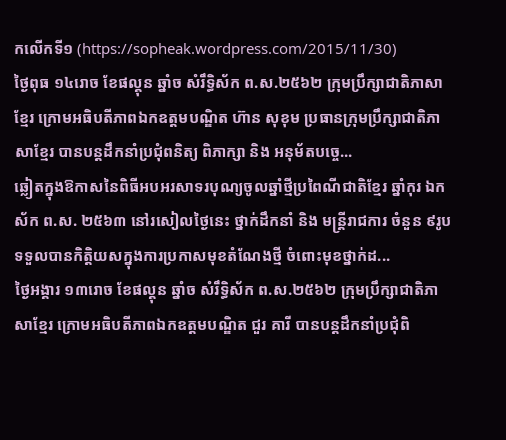កលើកទី១ (https://sopheak.wordpress.com/2015/11/30)
ថ្ងៃពុធ ១៤រោច ខែផល្គុន ឆ្នាំច សំរឹទ្ធិស័ក ព.ស.២៥៦២ ក្រុមប្រឹក្សាជាតិភាសាខ្មែរ ក្រោមអធិបតីភាពឯកឧត្តមបណ្ឌិត ហ៊ាន សុខុម ប្រធានក្រុមប្រឹក្សាជាតិភាសាខ្មែរ បានបន្តដឹកនាំប្រជុំពនិត្យ ពិភាក្សា និង អនុម័តបច្ចេ...
ឆ្លៀតក្នុងឱកាសនៃពិធីអបអរសាទរបុណ្យចូលឆ្នាំថ្មីប្រពៃណីជាតិខ្មែរ ឆ្នាំកុរ ឯកស័ក ព.ស. ២៥៦៣ នៅរសៀលថ្ងៃនេះ ថ្នាក់ដឹកនាំ និង មន្ត្រីរាជការ ចំនួន ៩រូប ទទួលបានកិត្តិយសក្នុងការប្រកាសមុខតំណែងថ្មី ចំពោះមុខថ្នាក់ដ...
ថ្ងៃអង្គារ ១៣រោច ខែផល្គុន ឆ្នាំច សំរឹទ្ធិស័ក ព.ស.២៥៦២ ក្រុមប្រឹក្សាជាតិភាសាខ្មែរ ក្រោមអធិបតីភាពឯកឧត្តមបណ្ឌិត ជួរ គារី បានបន្តដឹកនាំប្រជុំពិ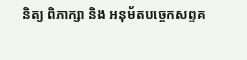និត្យ ពិភាក្សា និង អនុម័តបច្ចេកសព្ទគ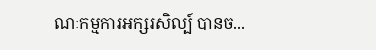ណៈកម្មការអក្សរសិល្ប៍ បានច...